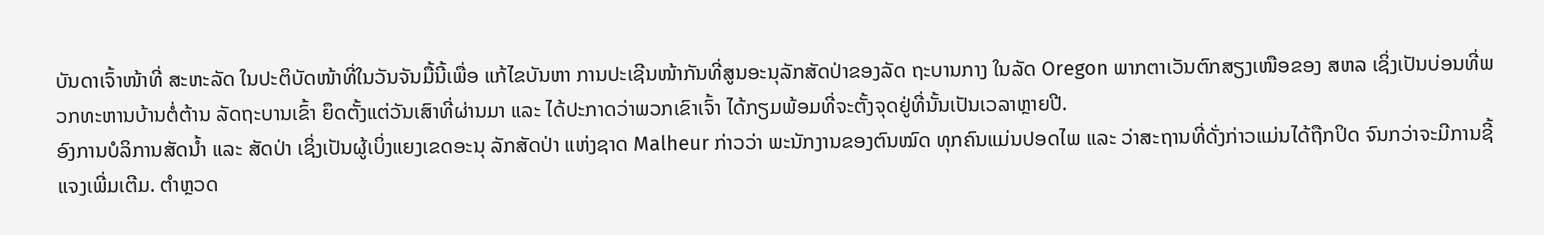ບັນດາເຈົ້າໜ້າທີ່ ສະຫະລັດ ໃນປະຕິບັດໜ້າທີ່ໃນວັນຈັນມື້ນີ້ເພື່ອ ແກ້ໄຂບັນຫາ ການປະເຊີນໜ້າກັນທີ່ສູນອະນຸລັກສັດປ່າຂອງລັດ ຖະບານກາງ ໃນລັດ Oregon ພາກຕາເວັນຕົກສຽງເໜືອຂອງ ສຫລ ເຊິ່ງເປັນບ່ອນທີ່ພວກທະຫານບ້ານຕໍ່ຕ້ານ ລັດຖະບານເຂົ້າ ຍຶດຕັ້ງແຕ່ວັນເສົາທີ່ຜ່ານມາ ແລະ ໄດ້ປະກາດວ່າພວກເຂົາເຈົ້າ ໄດ້ກຽມພ້ອມທີ່ຈະຕັ້ງຈຸດຢູ່ທີ່ນັ້ນເປັນເວລາຫຼາຍປີ.
ອົງການບໍລິການສັດນ້ຳ ແລະ ສັດປ່າ ເຊິ່ງເປັນຜູ້ເບິ່ງແຍງເຂດອະນຸ ລັກສັດປ່າ ແຫ່ງຊາດ Malheur ກ່າວວ່າ ພະນັກງານຂອງຕົນໝົດ ທຸກຄົນແມ່ນປອດໄພ ແລະ ວ່າສະຖານທີ່ດັ່ງກ່າວແມ່ນໄດ້ຖືກປິດ ຈົນກວ່າຈະມີການຊີ້ແຈງເພີ່ມເຕີມ. ຕຳຫຼວດ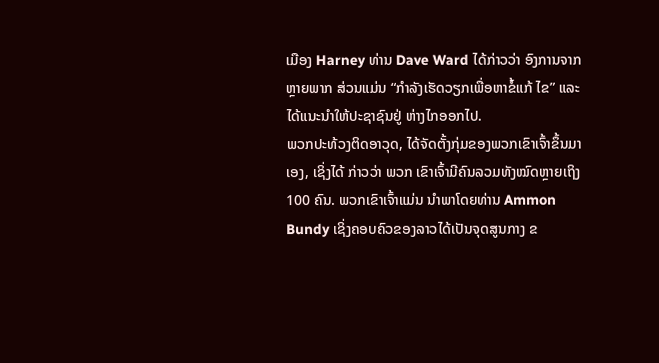ເມືອງ Harney ທ່ານ Dave Ward ໄດ້ກ່າວວ່າ ອົງການຈາກຫຼາຍພາກ ສ່ວນແມ່ນ “ກຳລັງເຮັດວຽກເພື່ອຫາຂໍ້ແກ້ ໄຂ” ແລະ ໄດ້ແນະນຳໃຫ້ປະຊາຊົນຢູ່ ຫ່າງໄກອອກໄປ.
ພວກປະທ້ວງຕິດອາວຸດ, ໄດ້ຈັດຕັ້ງກຸ່ມຂອງພວກເຂົາເຈົ້າຂຶ້ນມາເອງ, ເຊິ່ງໄດ້ ກ່າວວ່າ ພວກ ເຂົາເຈົ້າມີຄົນລວມທັງໝົດຫຼາຍເຖິງ 100 ຄົນ. ພວກເຂົາເຈົ້າແມ່ນ ນຳພາໂດຍທ່ານ Ammon Bundy ເຊິ່ງຄອບຄົວຂອງລາວໄດ້ເປັນຈຸດສູນກາງ ຂ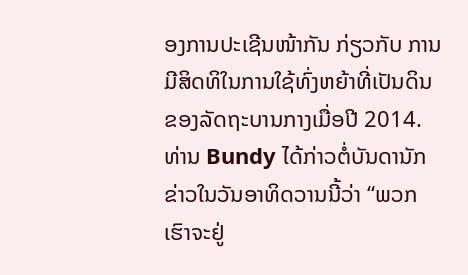ອງການປະເຊີນໜ້າກັນ ກ່ຽວກັບ ການ ມີສິດທິໃນການໃຊ້ທົ່ງຫຍ້າທີ່ເປັນດິນ ຂອງລັດຖະບານກາງເມື່ອປີ 2014.
ທ່ານ Bundy ໄດ້ກ່າວຕໍ່ບັນດານັກຂ່າວໃນວັນອາທິດວານນີ້ວ່າ “ພວກເຮົາຈະຢູ່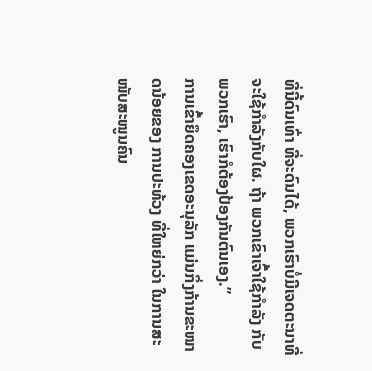ທີ່ນີ້ດົນເທົ່າ ທີ່ຈະດົນໄດ້, ພວກເຮົາບໍ່ມີເຈດຕະນາທີ່ຈະໃຊ້ກຳລັງກັບໃຜ. ຖ້າ ພວກເຂົາເຈົ້າໃຊ້ກຳລັງ ກັບພວກເຮົາ, ເຮົາກໍຕ້ອງປ້ອງກັນຕົນເອງ.”
ການເຂົ້າຍຶດຄອງເຂດອະນຸລັກ ແມ່ນກິ່ງກ້ານຂະໜາດນ້ອຍຂອງ ການປະທ້ວງ ທີ່ໃຫຍ່ກວ່າ ໃນການສະໜັບສະໜູນຄົນ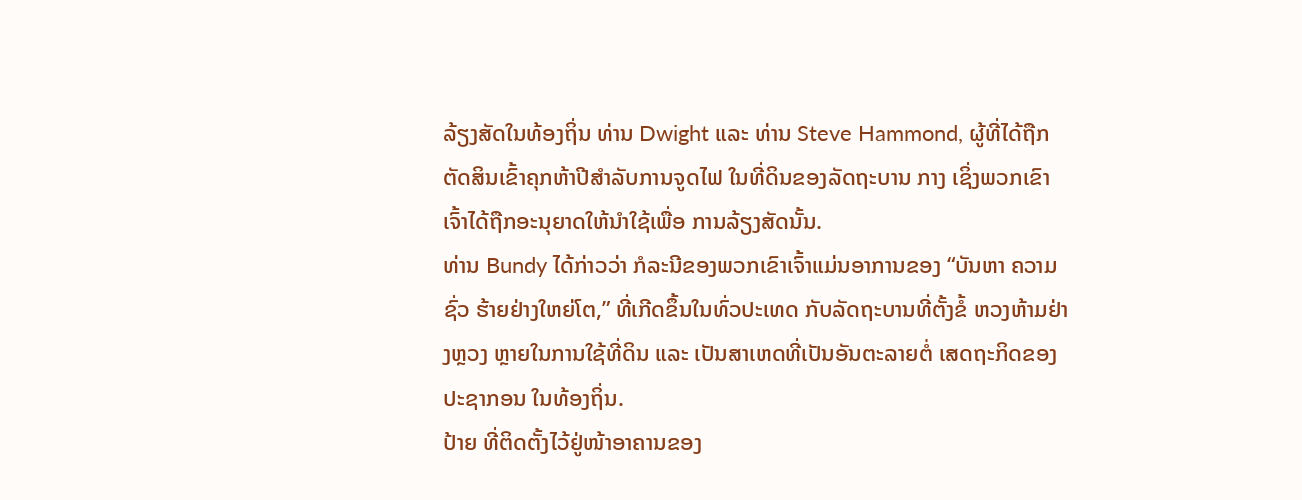ລ້ຽງສັດໃນທ້ອງຖິ່ນ ທ່ານ Dwight ແລະ ທ່ານ Steve Hammond, ຜູ້ທີ່ໄດ້ຖືກຕັດສິນເຂົ້າຄຸກຫ້າປີສຳລັບການຈູດໄຟ ໃນທີ່ດິນຂອງລັດຖະບານ ກາງ ເຊິ່ງພວກເຂົາເຈົ້າໄດ້ຖືກອະນຸຍາດໃຫ້ນຳໃຊ້ເພື່ອ ການລ້ຽງສັດນັ້ນ.
ທ່ານ Bundy ໄດ້ກ່າວວ່າ ກໍລະນີຂອງພວກເຂົາເຈົ້າແມ່ນອາການຂອງ “ບັນຫາ ຄວາມຊົ່ວ ຮ້າຍຢ່າງໃຫຍ່ໂຕ,” ທີ່ເກີດຂຶ້ນໃນທົ່ວປະເທດ ກັບລັດຖະບານທີ່ຕັ້ງຂໍ້ ຫວງຫ້າມຢ່າງຫຼວງ ຫຼາຍໃນການໃຊ້ທີ່ດິນ ແລະ ເປັນສາເຫດທີ່ເປັນອັນຕະລາຍຕໍ່ ເສດຖະກິດຂອງປະຊາກອນ ໃນທ້ອງຖິ່ນ.
ປ້າຍ ທີ່ຕິດຕັ້ງໄວ້ຢູ່ໜ້າອາຄານຂອງ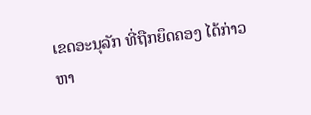ເຂດອະນຸລັກ ທີ່ຖືກຍຶດຄອງ ໄດ້ກ່າວຫາ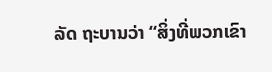ລັດ ຖະບານວ່າ “ສິ່ງທີ່ພວກເຂົາ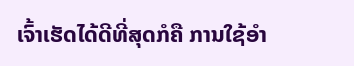ເຈົ້າເຮັດໄດ້ດີທີ່ສຸດກໍຄື ການໃຊ້ອຳ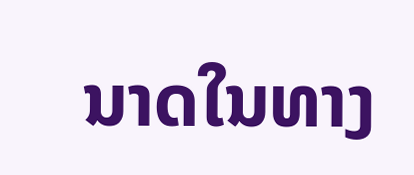ນາດໃນທາງ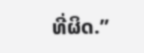ທີ່ຜິດ.”